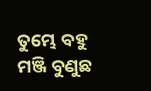ତୁମ୍ଭେ ବହୁ ମଞ୍ଜି ବୁଣୁଛ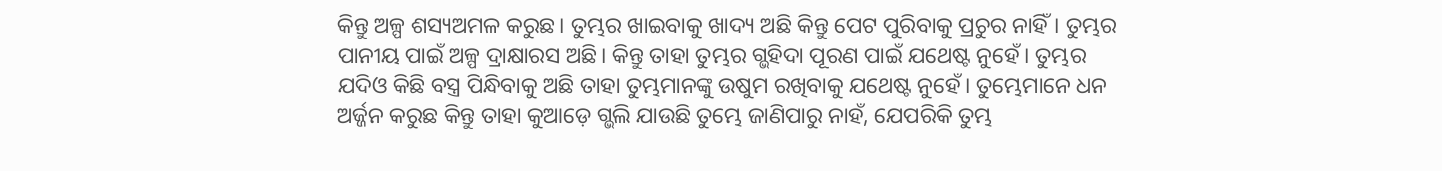କିନ୍ତୁ ଅଳ୍ପ ଶସ୍ୟଅମଳ କରୁଛ। ତୁମ୍ଭର ଖାଇବାକୁ ଖାଦ୍ୟ ଅଛି କିନ୍ତୁ ପେଟ ପୁରିବାକୁ ପ୍ରଚୁର ନାହିଁ। ତୁମ୍ଭର ପାନୀୟ ପାଇଁ ଅଳ୍ପ ଦ୍ରାକ୍ଷାରସ ଅଛି। କିନ୍ତୁ ତାହା ତୁମ୍ଭର ଗ୍ଭହିଦା ପୂରଣ ପାଇଁ ଯଥେଷ୍ଟ ନୁହେଁ। ତୁମ୍ଭର ଯଦିଓ କିଛି ବସ୍ତ୍ର ପିନ୍ଧିବାକୁ ଅଛି ତାହା ତୁମ୍ଭମାନଙ୍କୁ ଉଷୁମ ରଖିବାକୁ ଯଥେଷ୍ଟ ନୁହେଁ। ତୁମ୍ଭେମାନେ ଧନ ଅର୍ଜ୍ଜନ କରୁଛ କିନ୍ତୁ ତାହା କୁଆଡ଼େ ଗ୍ଭଲି ଯାଉଛି ତୁମ୍ଭେ ଜାଣିପାରୁ ନାହଁ, ଯେପରିକି ତୁମ୍ଭ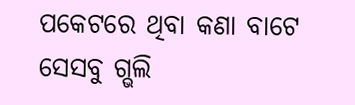ପକେଟରେ ଥିବା କଣା ବାଟେ ସେସବୁ ଗ୍ଭଲି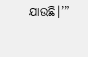ଯାଉଛି।’”